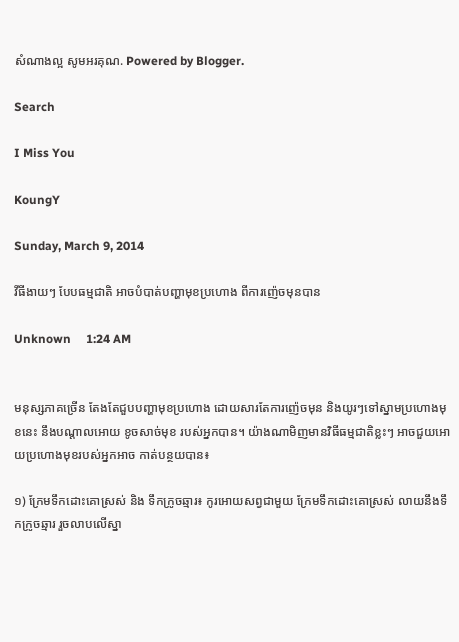សំណាងល្អ សូមអរគុណ. Powered by Blogger.

Search

I Miss You

KoungY

Sunday, March 9, 2014

វីធីងាយៗ បែបធម្មជាតិ អាចបំបាត់បញ្ហាមុខប្រហោង ពីការញ៉េចមុនបាន

Unknown     1:24 AM


មនុស្សភាគច្រើន តែងតែជួបបញ្ហាមុខប្រហោង ដោយសារតែការញ៉េចមុន និងយូរៗទៅស្នាមប្រហោងមុខនេះ នឹងបណ្តាលអោយ ខូចសាច់មុខ របស់អ្នកបាន។ យ៉ាងណាមិញមានវិធីធម្មជាតិខ្លះៗ អាចជួយអោយប្រហោងមុខរបស់អ្នកអាច កាត់បន្ថយបាន៖

១) ក្រែមទឹកដោះគោស្រស់ និង ទឹកក្រូចឆ្មារ៖ កូរអោយសព្វជាមួយ ក្រែមទឹកដោះគោស្រស់ លាយនឹងទឹកក្រូចឆ្មារ រួចលាបលើស្នា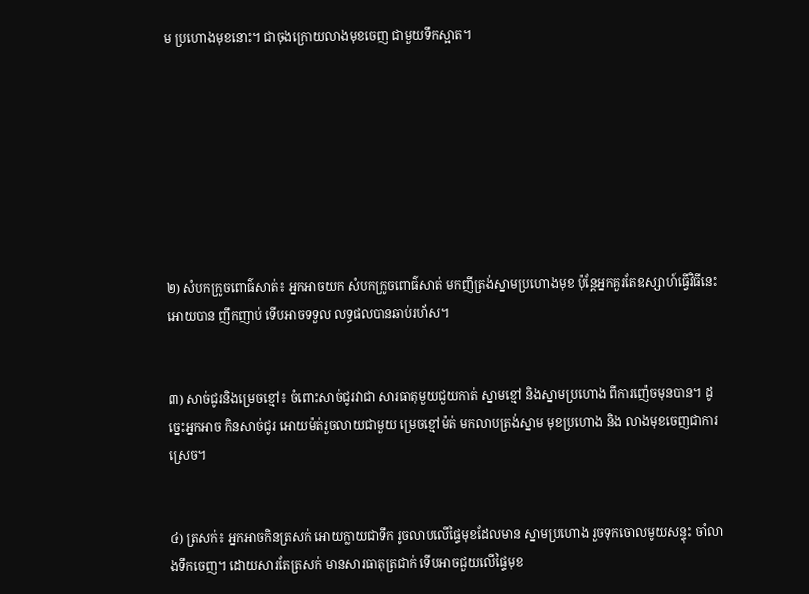ម ប្រហោងមុខនោះ។ ជាចុងក្រោយលាងមុខចេញ ជាមួយទឹកស្អាត។








២) សំបកក្រូចពោធ៌សាត់៖ អ្នកអាចយក សំបកក្រូចពោធ៌សាត់ មកញីត្រង់ស្នាមប្រហោងមុខ ប៉ុន្តែអ្នកគួរតែឧស្សាហ៍ធ្វើវិធីនេះ អោយបាន ញឹកញាប់ ទើបអាចទទួល លទ្ធផលបានឆាប់រហ័ស។


៣) សាច់ជូរនិងម្រេចខ្មៅ៖ ចំពោះសាច់ជូរវាជា សារធាតុមួយជួយកាត់ ស្នាមខ្មៅ និងស្នាមប្រហោង ពីការញ៉េចមុនបាន។ ដូច្នេះអ្នកអាច កិនសាច់ជូរ អោយម៉ត់រួចលាយជាមួយ ម្រេចខ្មៅម៉ត់ មកលាបត្រង់ស្នាម មុខប្រហោង និង លាងមុខចេញជាការស្រេច។


៤) ត្រសក់៖ អ្នកអាចកិនត្រសក់ អោយក្លាយជាទឹក រូចលាបលើផ្ទៃមុខដែលមាន ស្នាមប្រហោង រួចទុកចោលមូយសន្ទុះ ចាំលាងទឹកចេញ។ ដោយសារតែត្រសក់ មានសារធាតុត្រជាក់ ទើបអាចជួយលើផ្ទៃមុខ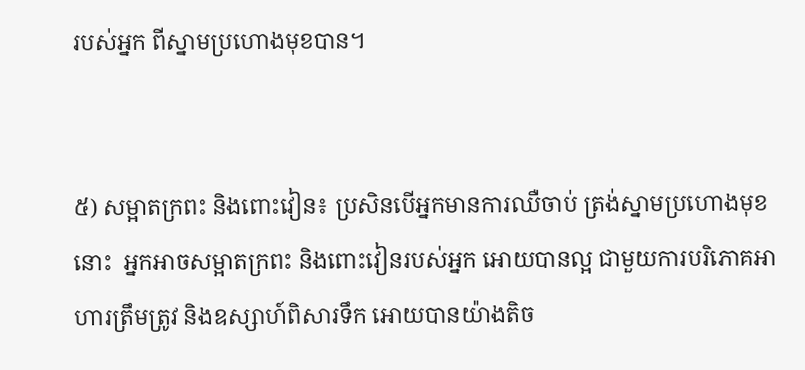របស់អ្នក ពីស្នាមប្រហោងមុខបាន។


៥) សម្អាតក្រពះ និងពោះវៀន៖ ប្រសិនបើអ្នកមានការឈឺចាប់ ត្រង់ស្នាមប្រហោងមុខនោះ  អ្នកអាចសម្អាតក្រពះ និងពោះវៀនរបស់អ្នក អោយបានល្អ ជាមួយការបរិភោគអាហារត្រឹមត្រូវ និងឧស្សាហ៍ពិសារទឹក អោយបានយ៉ាងតិច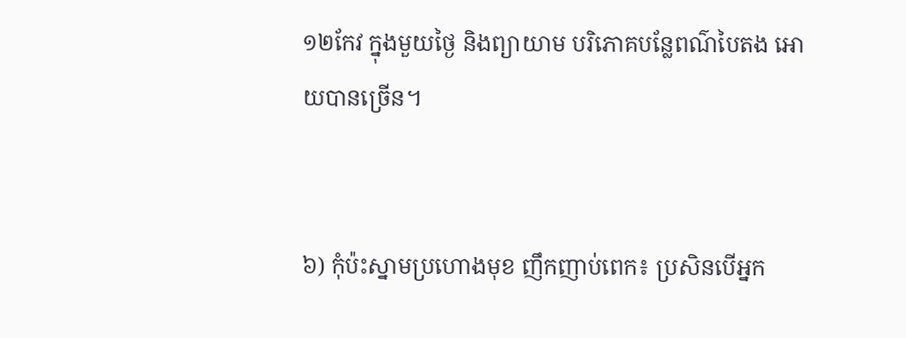១២កែវ ក្នុងមួយថ្ងៃ និងព្យាយាម បរិភោគបន្លែពណ៌បៃតង អោយបានច្រើន។


៦) កុំប៉ះស្នាមប្រហោងមុខ ញឹកញាប់ពេក៖ ប្រសិនបើអ្នក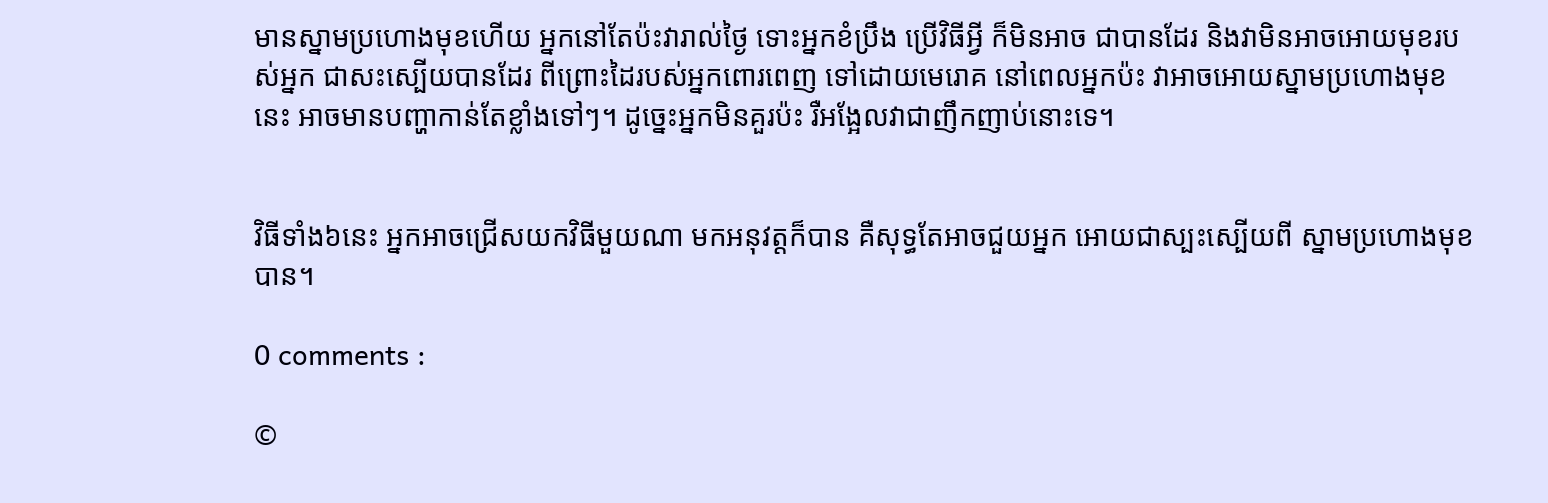មានស្នាមប្រហោងមុខហើយ អ្នកនៅតែប៉ះវារាល់ថ្ងៃ ទោះអ្នកខំប្រឹង ប្រើវិធីអ្វី ក៏មិនអាច ជាបានដែរ និងវាមិនអាចអោយមុខរបស់អ្នក ជាសះស្បើយបានដែរ ពីព្រោះដៃរបស់អ្នកពោរពេញ ទៅដោយមេរោគ នៅពេលអ្នកប៉ះ វាអាចអោយស្នាមប្រហោងមុខនេះ អាចមានបញ្ហាកាន់តែខ្លាំងទៅៗ។ ដូច្នេះអ្នកមិនគួរប៉ះ រឺអង្អែលវាជាញឹកញាប់នោះទេ។


វិធីទាំង៦នេះ អ្នកអាចជ្រើសយកវិធីមួយណា មកអនុវត្តក៏បាន គឺសុទ្ធតែអាចជួយអ្នក អោយជាស្បះស្បើយពី ស្នាមប្រហោងមុខបាន។

0 comments :

©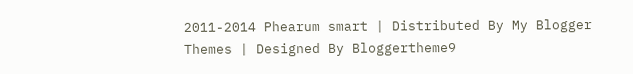2011-2014 Phearum smart | Distributed By My Blogger Themes | Designed By Bloggertheme9